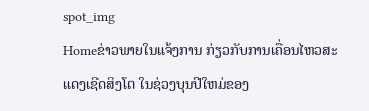spot_img
Homeຂ່າວພາຍໃນແຈ້ງການ ກ່ຽວກັບການເຄື່ອນໄຫວສະແດງເຊີດສິງໂຕ ໃນຊ່ວງບຸນປີໃຫມ່ຂອງ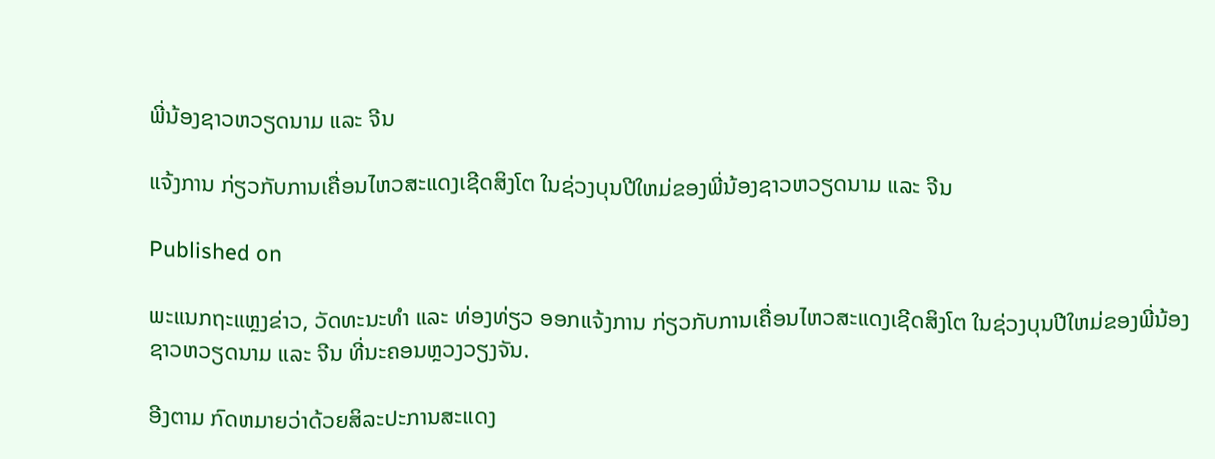ພີ່ນ້ອງຊາວຫວຽດນາມ ແລະ ຈີນ

ແຈ້ງການ ກ່ຽວກັບການເຄື່ອນໄຫວສະແດງເຊີດສິງໂຕ ໃນຊ່ວງບຸນປີໃຫມ່ຂອງພີ່ນ້ອງຊາວຫວຽດນາມ ແລະ ຈີນ

Published on

ພະແນກຖະແຫຼງຂ່າວ, ວັດທະນະທໍາ ແລະ ທ່ອງທ່ຽວ ອອກແຈ້ງການ ກ່ຽວກັບການເຄື່ອນໄຫວສະແດງເຊີດສິງໂຕ ໃນຊ່ວງບຸນປີໃຫມ່ຂອງພີ່ນ້ອງຊາວຫວຽດນາມ ແລະ ຈີນ ທີ່ນະຄອນຫຼວງວຽງຈັນ.

ອີງຕາມ ກົດຫມາຍວ່າດ້ວຍສິລະປະການສະແດງ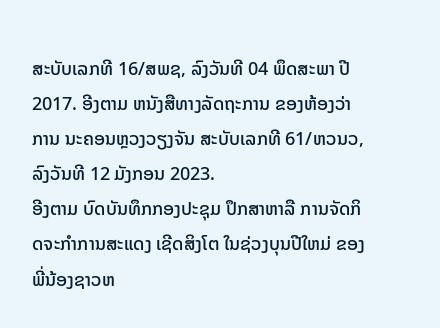ສະບັບເລກທີ 16/ສພຊ, ລົງວັນທີ 04 ພຶດສະພາ ປີ 2017. ອີງຕາມ ຫນັງສືທາງລັດຖະການ ຂອງຫ້ອງວ່າການ ນະຄອນຫຼວງວຽງຈັນ ສະບັບເລກທີ 61/ຫວນວ, ລົງວັນທີ 12 ມັງກອນ 2023.
ອີງຕາມ ບົດບັນທຶກກອງປະຊຸມ ປຶກສາຫາລື ການຈັດກິດຈະກໍາການສະແດງ ເຊີດສິງໂຕ ໃນຊ່ວງບຸນປີໃຫມ່ ຂອງພີ່ນ້ອງຊາວຫ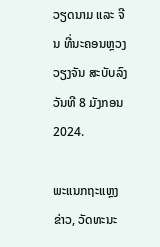ວຽດນາມ ແລະ ຈີນ ທີ່ນະຄອນຫຼວງວຽງຈັນ ສະບັບລົງວັນທີ 8 ມັງກອນ 2024.

ພະແນກຖະແຫຼງຂ່າວ, ວັດທະນະ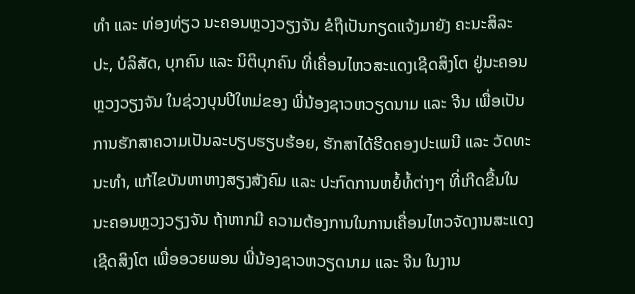ທໍາ ແລະ ທ່ອງທ່ຽວ ນະຄອນຫຼວງວຽງຈັນ ຂໍຖືເປັນກຽດແຈ້ງມາຍັງ ຄະນະສິລະ ປະ, ບໍລິສັດ, ບຸກຄົນ ແລະ ນິຕິບຸກຄົນ ທີ່ເຄື່ອນໄຫວສະແດງເຊີດສິງໂຕ ຢູ່ນະຄອນຫຼວງວຽງຈັນ ໃນຊ່ວງບຸນປີໃຫມ່ຂອງ ພີ່ນ້ອງຊາວຫວຽດນາມ ແລະ ຈີນ ເພື່ອເປັນການຮັກສາຄວາມເປັນລະບຽບຮຽບຮ້ອຍ, ຮັກສາໄດ້ຮີດຄອງປະເພນີ ແລະ ວັດທະນະທໍາ, ແກ້ໄຂບັນຫາຫາງສຽງສັງຄົມ ແລະ ປະກົດການຫຍໍ້ທໍ້ຕ່າງໆ ທີ່ເກີດຂື້ນໃນນະຄອນຫຼວງວຽງຈັນ ຖ້າຫາກມີ ຄວາມຕ້ອງການໃນການເຄື່ອນໄຫວຈັດງານສະແດງ ເຊີດສິງໂຕ ເພື່ອອວຍພອນ ພີ່ນ້ອງຊາວຫວຽດນາມ ແລະ ຈີນ ໃນງານ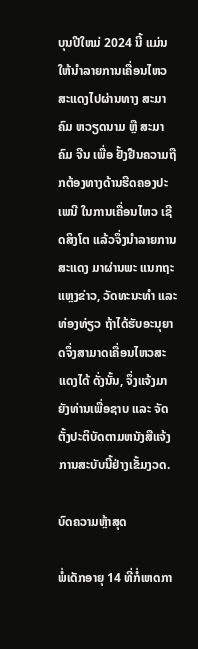ບຸນປີໃຫມ່ 2024 ນີ້ ແມ່ນໃຫ້ນໍາລາຍການເຄື່ອນໄຫວສະແດງໄປຜ່ານທາງ ສະມາຄົມ ຫວຽດນາມ ຫຼື ສະມາຄົມ ຈີນ ເພື່ອ ຢັ້ງຢືນຄວາມຖືກຕ້ອງທາງດ້ານຮີດຄອງປະເພນີ ໃນການເຄື່ອນໄຫວ ເຊີດສິງໂຕ ແລ້ວຈຶ່ງນໍາລາຍການສະແດງ ມາຜ່ານພະ ແນກຖະແຫຼງຂ່າວ, ວັດທະນະທໍາ ແລະ ທ່ອງທ່ຽວ ຖ້າໄດ້ຮັບອະນຸຍາດຈຶ່ງສາມາດເຄື່ອນໄຫວສະແດງໄດ້ ດັ່ງນັ້ນ, ຈຶ່ງແຈ້ງມາຍັງທ່ານເພື່ອຊາບ ແລະ ຈັດຕັ້ງປະຕິບັດຕາມຫນັງສືແຈ້ງການສະບັບນີ້ຢ່າງເຂັ້ມງວດ.

ບົດຄວາມຫຼ້າສຸດ

ພໍ່ເດັກອາຍຸ 14 ທີ່ກໍ່ເຫດກາ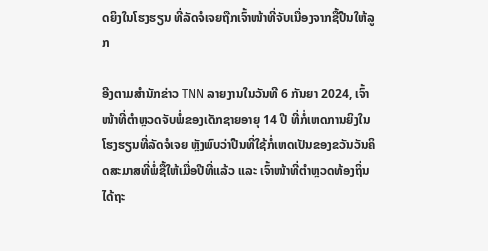ດຍິງໃນໂຮງຮຽນ ທີ່ລັດຈໍເຈຍຖືກເຈົ້າໜ້າທີ່ຈັບເນື່ອງຈາກຊື້ປືນໃຫ້ລູກ

ອີງຕາມສຳນັກຂ່າວ TNN ລາຍງານໃນວັນທີ 6 ກັນຍາ 2024, ເຈົ້າໜ້າທີ່ຕຳຫຼວດຈັບພໍ່ຂອງເດັກຊາຍອາຍຸ 14 ປີ ທີ່ກໍ່ເຫດການຍິງໃນໂຮງຮຽນທີ່ລັດຈໍເຈຍ ຫຼັງພົບວ່າປືນທີ່ໃຊ້ກໍ່ເຫດເປັນຂອງຂວັນວັນຄິດສະມາສທີ່ພໍ່ຊື້ໃຫ້ເມື່ອປີທີ່ແລ້ວ ແລະ ເຈົ້າໜ້າທີ່ຕຳຫຼວດທ້ອງຖິ່ນໄດ້ຖະ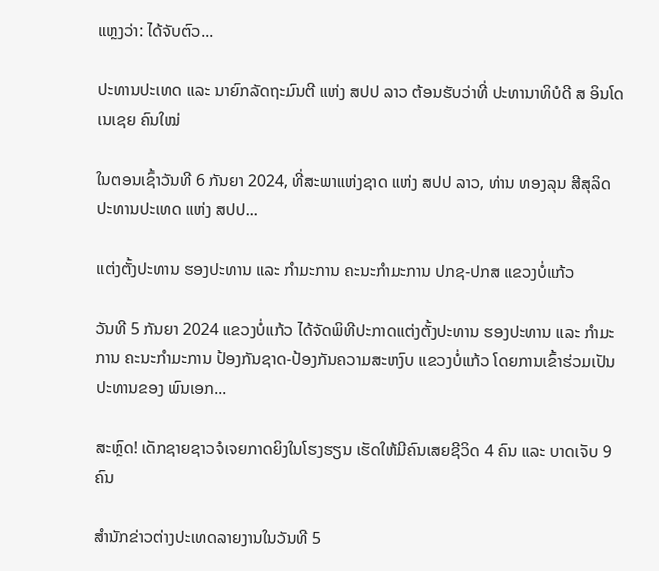ແຫຼງວ່າ: ໄດ້ຈັບຕົວ...

ປະທານປະເທດ ແລະ ນາຍົກລັດຖະມົນຕີ ແຫ່ງ ສປປ ລາວ ຕ້ອນຮັບວ່າທີ່ ປະທານາທິບໍດີ ສ ອິນໂດເນເຊຍ ຄົນໃໝ່

ໃນຕອນເຊົ້າວັນທີ 6 ກັນຍາ 2024, ທີ່ສະພາແຫ່ງຊາດ ແຫ່ງ ສປປ ລາວ, ທ່ານ ທອງລຸນ ສີສຸລິດ ປະທານປະເທດ ແຫ່ງ ສປປ...

ແຕ່ງຕັ້ງປະທານ ຮອງປະທານ ແລະ ກຳມະການ ຄະນະກຳມະການ ປກຊ-ປກສ ແຂວງບໍ່ແກ້ວ

ວັນທີ 5 ກັນຍາ 2024 ແຂວງບໍ່ແກ້ວ ໄດ້ຈັດພິທີປະກາດແຕ່ງຕັ້ງປະທານ ຮອງປະທານ ແລະ ກຳມະການ ຄະນະກຳມະການ ປ້ອງກັນຊາດ-ປ້ອງກັນຄວາມສະຫງົບ ແຂວງບໍ່ແກ້ວ ໂດຍການເຂົ້າຮ່ວມເປັນປະທານຂອງ ພົນເອກ...

ສະຫຼົດ! ເດັກຊາຍຊາວຈໍເຈຍກາດຍິງໃນໂຮງຮຽນ ເຮັດໃຫ້ມີຄົນເສຍຊີວິດ 4 ຄົນ ແລະ ບາດເຈັບ 9 ຄົນ

ສຳນັກຂ່າວຕ່າງປະເທດລາຍງານໃນວັນທີ 5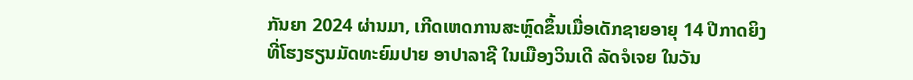ກັນຍາ 2024 ຜ່ານມາ, ເກີດເຫດການສະຫຼົດຂຶ້ນເມື່ອເດັກຊາຍອາຍຸ 14 ປີກາດຍິງທີ່ໂຮງຮຽນມັດທະຍົມປາຍ ອາປາລາຊີ ໃນເມືອງວິນເດີ ລັດຈໍເຈຍ ໃນວັນ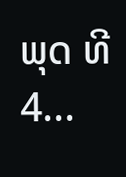ພຸດ ທີ 4...